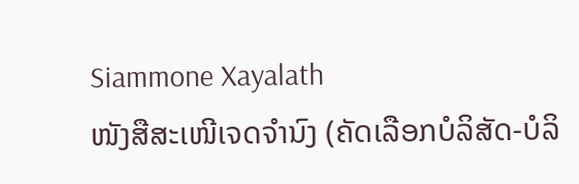Siammone Xayalath
ໜັງສືສະເໜີເຈດຈໍານົງ (ຄັດເລືອກບໍລິສັດ-ບໍລິ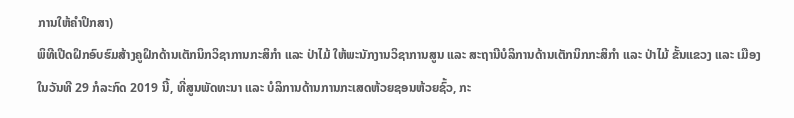ການໃຫ້ຄໍາປຶກສາ)
ພິທີເປີດຝຶກອົບຮົມສ້າງຄູຝຶກດ້ານເຕັກນິກວິຊາການກະສິກໍາ ແລະ ປ່າໄມ້ ໃຫ້ພະນັກງານວິຊາການສູນ ແລະ ສະຖານີບໍລິການດ້ານເຕັກນິກກະສິກໍາ ແລະ ປ່າໄມ້ ຂັ້ນແຂວງ ແລະ ເມືອງ
ໃນວັນທີ 29 ກໍລະກົດ 2019 ນີ້, ທີ່ສູນພັດທະນາ ແລະ ບໍລິການດ້ານການກະເສດຫ້ວຍຊອນຫ້ວຍຊົ້ວ, ກະ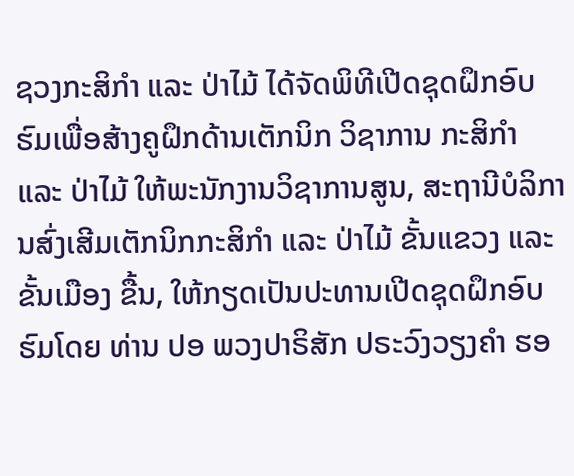ຊວງກະສິກໍາ ແລະ ປ່າໄມ້ ໄດ້ຈັດພິທີເປີດຊຸດຝຶກອົບຮົມເພື່ອສ້າງຄູຝຶກດ້ານເຕັກນິກ ວິຊາການ ກະສິກໍາ ແລະ ປ່າໄມ້ ໃຫ້ພະນັກງານວິຊາການສູນ, ສະຖານີບໍລິການສົ່ງເສີມເຕັກນິກກະສິກໍາ ແລະ ປ່າໄມ້ ຂັ້ນແຂວງ ແລະ ຂັ້ນເມືອງ ຂື້ນ, ໃຫ້ກຽດເປັນປະທານເປີດຊຸດຝຶກອົບຮົມໂດຍ ທ່ານ ປອ ພວງປາຣິສັກ ປຣະວົງວຽງຄໍາ ຮອ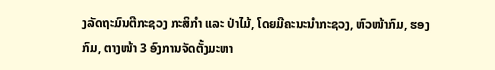ງລັດຖະມົນຕີກະຊວງ ກະສິກໍາ ແລະ ປ່າໄມ້, ໂດຍມີຄະນະນໍາກະຊວງ, ຫົວໜ້າກົມ, ຮອງກົມ, ຕາງໜ້າ 3 ອົງການຈັດຕັ້ງມະຫາ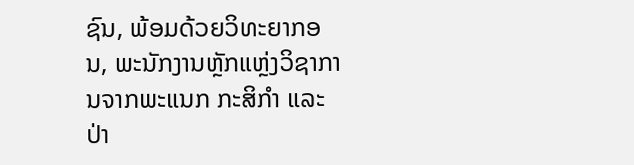ຊົນ, ພ້ອມດ້ວຍວິທະຍາກອນ, ພະນັກງານຫຼັກແຫຼ່ງວິຊາການຈາກພະແນກ ກະສິກໍາ ແລະ ປ່າ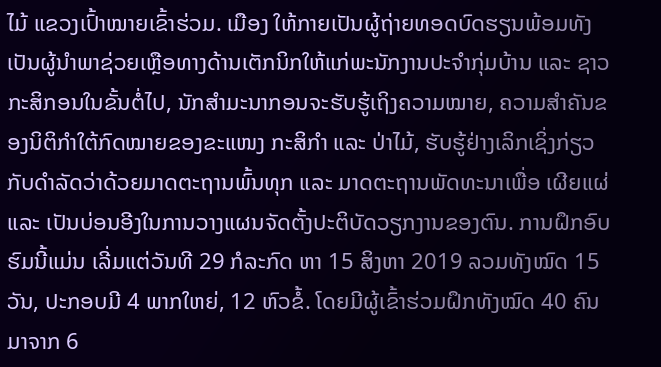ໄມ້ ແຂວງເປົ້າໝາຍເຂົ້າຮ່ວມ. ເມືອງ ໃຫ້ກາຍເປັນຜູ້ຖ່າຍທອດບົດຮຽນພ້ອມທັງເປັນຜູ້ນໍາພາຊ່ວຍເຫຼືອທາງດ້ານເຕັກນິກໃຫ້ແກ່ພະນັກງານປະຈໍາກຸ່ມບ້ານ ແລະ ຊາວກະສິກອນໃນຂັ້ນຕໍ່ໄປ, ນັກສໍາມະນາກອນຈະຮັບຮູ້ເຖິງຄວາມໝາຍ, ຄວາມສໍາຄັນຂອງນິຕິກໍາໃຕ້ກົດໝາຍຂອງຂະແໜງ ກະສິກໍາ ແລະ ປ່າໄມ້, ຮັບຮູ້ຢ່າງເລິກເຊິ່ງກ່ຽວກັບດໍາລັດວ່າດ້ວຍມາດຕະຖານພົ້ນທຸກ ແລະ ມາດຕະຖານພັດທະນາເພື່ອ ເຜີຍແຜ່ ແລະ ເປັນບ່ອນອີງໃນການວາງແຜນຈັດຕັ້ງປະຕິບັດວຽກງານຂອງຕົນ. ການຝຶກອົບຮົມນີ້ແມ່ນ ເລີ່ມແຕ່ວັນທີ 29 ກໍລະກົດ ຫາ 15 ສິງຫາ 2019 ລວມທັງໝົດ 15 ວັນ, ປະກອບມີ 4 ພາກໃຫຍ່, 12 ຫົວຂໍ້. ໂດຍມີຜູ້ເຂົ້າຮ່ວມຝຶກທັງໝົດ 40 ຄົນມາຈາກ 6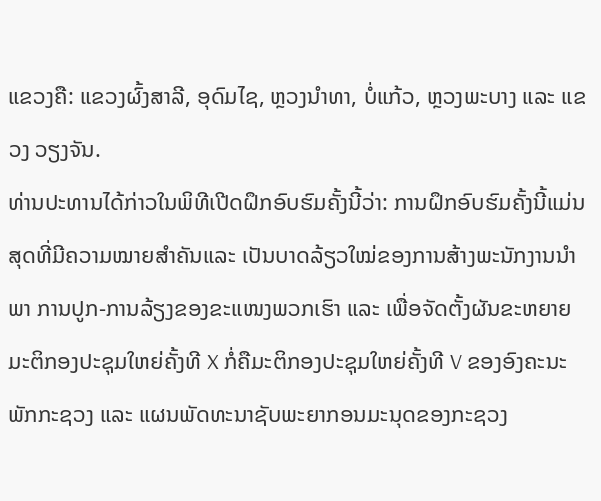ແຂວງຄື: ແຂວງຜົ້ງສາລີ, ອຸດົມໄຊ, ຫຼວງນໍາທາ, ບໍ່ແກ້ວ, ຫຼວງພະບາງ ແລະ ແຂວງ ວຽງຈັນ.
ທ່ານປະທານໄດ້ກ່າວໃນພິທີເປີດຝຶກອົບຮົມຄັ້ງນີ້ວ່າ: ການຝຶກອົບຮົມຄັ້ງນີ້ແມ່ນສຸດທີ່ມີຄວາມໝາຍສໍາຄັນແລະ ເປັນບາດລ້ຽວໃໝ່ຂອງການສ້າງພະນັກງານນໍາພາ ການປູກ-ການລ້ຽງຂອງຂະແໜງພວກເຮົາ ແລະ ເພື່ອຈັດຕັ້ງຜັນຂະຫຍາຍມະຕິກອງປະຊຸມໃຫຍ່ຄັ້ງທີ X ກໍ່ຄືມະຕິກອງປະຊຸມໃຫຍ່ຄັ້ງທີ V ຂອງອົງຄະນະພັກກະຊວງ ແລະ ແຜນພັດທະນາຊັບພະຍາກອນມະນຸດຂອງກະຊວງ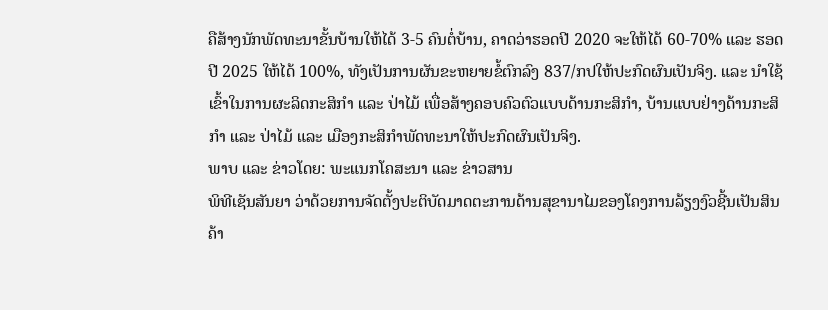ຄືສ້າງນັກພັດທະນາຂັ້ນບ້ານໃຫ້ໄດ້ 3-5 ຄົນຕໍ່ບ້ານ, ຄາດວ່າຮອດປີ 2020 ຈະໃຫ້ໄດ້ 60-70% ແລະ ຮອດປີ 2025 ໃຫ້ໄດ້ 100%, ທັງເປັນການຜັນຂະຫຍາຍຂໍ້ຕົກລົງ 837/ກປໃຫ້ປະກົດຜົນເປັນຈິງ. ແລະ ນໍາໃຊ້ເຂົ້າໃນການຜະລິດກະສິກໍາ ແລະ ປ່າໄມ້ ເພື່ອສ້າງຄອບຄົວຕົວແບບດ້ານກະສິກໍາ, ບ້ານແບບຢ່າງດ້ານກະສິກໍາ ແລະ ປ່າໄມ້ ແລະ ເມືອງກະສິກໍາພັດທະນາໃຫ້ປະກົດຜົນເປັນຈິງ.
ພາບ ແລະ ຂ່າວໂດຍ: ພະແນກໂຄສະນາ ແລະ ຂ່າວສານ
ພິທີເຊັນສັນຍາ ວ່າດ້ວຍການຈັດຕັ້ງປະຕິບັດມາດຕະການດ້ານສຸຂານາໄມຂອງໂຄງການລ້ຽງງົວຊີ້ນເປັນສິນຄ້າ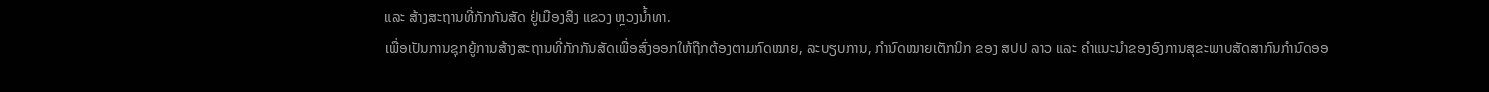ແລະ ສ້າງສະຖານທີ່ກັກກັນສັດ ຢູ່ເມືອງສິງ ແຂວງ ຫຼວງນໍ້າທາ.
ເພື່ອເປັນການຊຸກຍູ້ການສ້າງສະຖານທີ່ກັກກັນສັດເພື່ອສົ່ງອອກໃຫ້ຖືກຕ້ອງຕາມກົດໝາຍ, ລະບຽບການ, ກໍານົດໝາຍເຕັກນິກ ຂອງ ສປປ ລາວ ແລະ ຄໍາແນະນໍາຂອງອົງການສຸຂະພາບສັດສາກົນກໍານົດອອ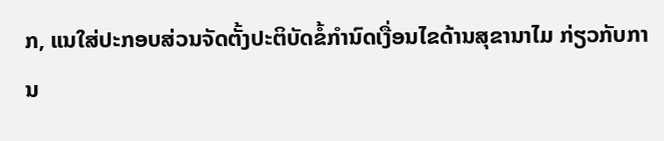ກ, ແນໃສ່ປະກອບສ່ວນຈັດຕັ້ງປະຕິບັດຂໍ້ກໍານົດເງື່ອນໄຂດ້ານສຸຂານາໄມ ກ່ຽວກັບການ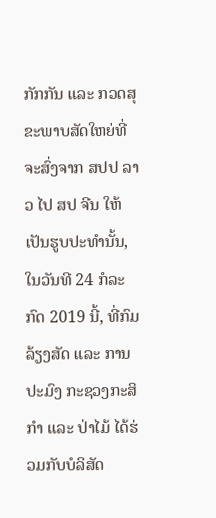ກັກກັນ ແລະ ກວດສຸຂະພາບສັດໃຫຍ່ທີ່ຈະສົ່ງຈາກ ສປປ ລາວ ໄປ ສປ ຈີນ ໃຫ້ເປັນຮູບປະທໍານັ້ນ, ໃນວັນທີ 24 ກໍລະກົດ 2019 ນີ້, ທີ່ກົມລ້ຽງສັດ ແລະ ການປະມົງ ກະຊວງກະສິກໍາ ແລະ ປ່າໄມ້ ໄດ້ຮ່ວມກັບບໍລິສັດ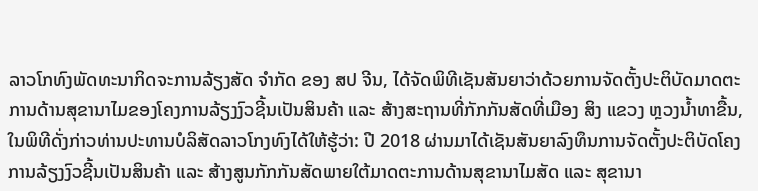ລາວໂກທົງພັດທະນາກິດຈະການລ້ຽງສັດ ຈໍາກັດ ຂອງ ສປ ຈີນ, ໄດ້ຈັດພິທີເຊັນສັນຍາວ່າດ້ວຍການຈັດຕັ້ງປະຕິບັດມາດຕະການດ້ານສຸຂານາໄມຂອງໂຄງການລ້ຽງງົວຊີ້ນເປັນສິນຄ້າ ແລະ ສ້າງສະຖານທີ່ກັກກັນສັດທີ່ເມືອງ ສິງ ແຂວງ ຫຼວງນໍ້າທາຂື້ນ,
ໃນພິທີດັ່ງກ່າວທ່ານປະທານບໍລິສັດລາວໂກງທົງໄດ້ໃຫ້ຮູ້ວ່າ: ປີ 2018 ຜ່ານມາໄດ້ເຊັນສັນຍາລົງທຶນການຈັດຕັ້ງປະຕິບັດໂຄງການລ້ຽງງົວຊີ້ນເປັນສິນຄ້າ ແລະ ສ້າງສູນກັກກັນສັດພາຍໃຕ້ມາດຕະການດ້ານສຸຂານາໄມສັດ ແລະ ສຸຂານາ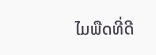ໄມພືດທີ່ດີ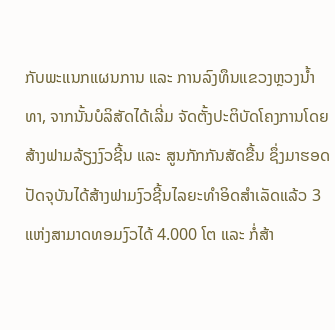ກັບພະແນກແຜນການ ແລະ ການລົງທຶນແຂວງຫຼວງນໍ້າທາ, ຈາກນັ້ນບໍລິສັດໄດ້ເລີ່ມ ຈັດຕັ້ງປະຕິບັດໂຄງການໂດຍສ້າງຟາມລ້ຽງງົວຊີ້ນ ແລະ ສູນກັກກັນສັດຂື້ນ ຊຶ່ງມາຮອດປັດຈຸບັນໄດ້ສ້າງຟາມງົວຊີ້ນໄລຍະທໍາອິດສໍາເລັດແລ້ວ 3 ແຫ່ງສາມາດທອມງົວໄດ້ 4.000 ໂຕ ແລະ ກໍ່ສ້າ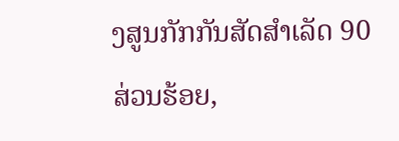ງສູນກັກກັນສັດສໍາເລັດ 90 ສ່ວນຮ້ອຍ,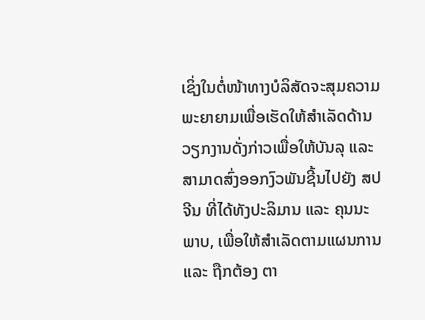ເຊິ່ງໃນຕໍ່ໜ້າທາງບໍລິສັດຈະສຸມຄວາມພະຍາຍາມເພື່ອເຮັດໃຫ້ສໍາເລັດດ້ານວຽກງານດັ່ງກ່າວເພື່ອໃຫ້ບັນລຸ ແລະ ສາມາດສົ່ງອອກງົວພັນຊີ້ນໄປຍັງ ສປ ຈີນ ທີ່ໄດ້ທັງປະລິມານ ແລະ ຄຸນນະພາບ, ເພື່ອໃຫ້ສໍາເລັດຕາມແຜນການ ແລະ ຖືກຕ້ອງ ຕາ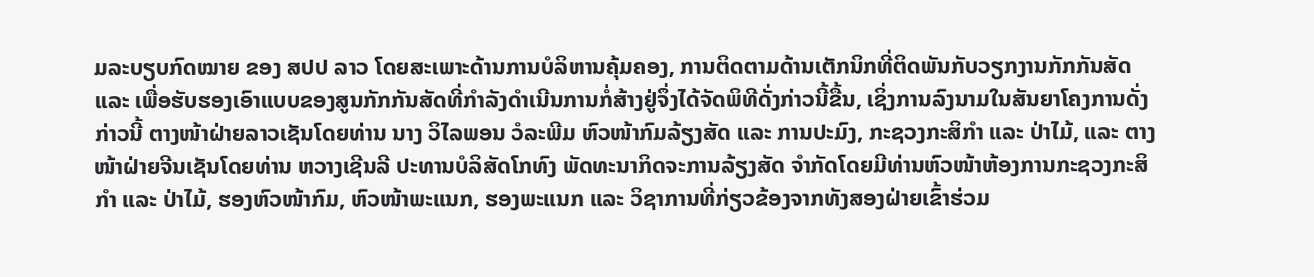ມລະບຽບກົດໝາຍ ຂອງ ສປປ ລາວ ໂດຍສະເພາະດ້ານການບໍລິຫານຄຸ້ມຄອງ, ການຕິດຕາມດ້ານເຕັກນິກທີ່ຕິດພັນກັບວຽກງານກັກກັນສັດ ແລະ ເພື່ອຮັບຮອງເອົາແບບຂອງສູນກັກກັນສັດທີ່ກໍາລັງດໍາເນີນການກໍ່ສ້າງຢູ່ຈຶ່ງໄດ້ຈັດພິທີດັ່ງກ່າວນີ້ຂື້ນ, ເຊິ່ງການລົງນາມໃນສັນຍາໂຄງການດັ່ງກ່າວນີ້ ຕາງໜ້າຝ່າຍລາວເຊັນໂດຍທ່ານ ນາງ ວິໄລພອນ ວໍລະພີມ ຫົວໜ້າກົມລ້ຽງສັດ ແລະ ການປະມົງ, ກະຊວງກະສິກໍາ ແລະ ປ່າໄມ້, ແລະ ຕາງໜ້າຝ່າຍຈີນເຊັນໂດຍທ່ານ ຫວາງເຊີນລີ ປະທານບໍລິສັດໂກທົງ ພັດທະນາກິດຈະການລ້ຽງສັດ ຈໍາກັດໂດຍມີທ່ານຫົວໜ້າຫ້ອງການກະຊວງກະສິກໍາ ແລະ ປ່າໄມ້, ຮອງຫົວໜ້າກົມ, ຫົວໜ້າພະແນກ, ຮອງພະແນກ ແລະ ວິຊາການທີ່ກ່ຽວຂ້ອງຈາກທັງສອງຝ່າຍເຂົ້າຮ່ວມ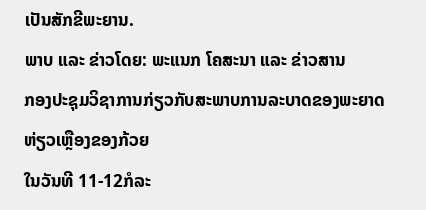ເປັນສັກຂີພະຍານ.
ພາບ ແລະ ຂ່າວໂດຍ: ພະແນກ ໂຄສະນາ ແລະ ຂ່າວສານ
ກອງປະຊຸມວິຊາການກ່ຽວກັບສະພາບການລະບາດຂອງພະຍາດຫ່ຽວເຫຼືອງຂອງກ້ວຍ
ໃນວັນທີ 11-12ກໍລະ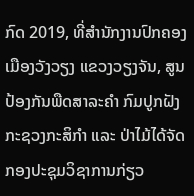ກົດ 2019, ທີ່ສໍານັກງານປົກຄອງເມືອງວັງວຽງ ແຂວງວຽງຈັນ, ສູນປ້ອງກັນພືດສາລະຄໍາ ກົມປູກຝັງກະຊວງກະສິກໍາ ແລະ ປ່າໄມ້ໄດ້ຈັດກອງປະຊຸມວິຊາການກ່ຽວ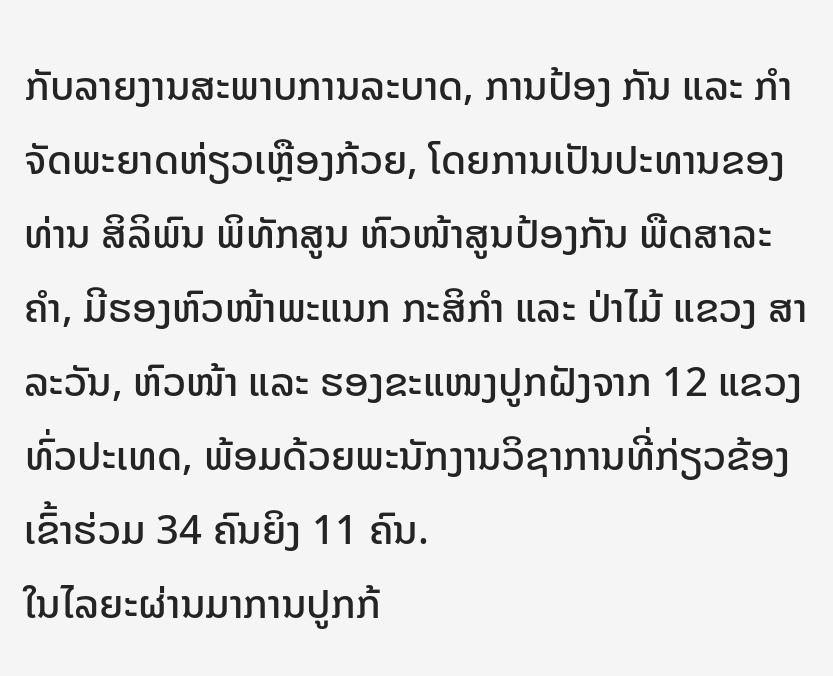ກັບລາຍງານສະພາບການລະບາດ, ການປ້ອງ ກັນ ແລະ ກໍາຈັດພະຍາດຫ່ຽວເຫຼືອງກ້ວຍ, ໂດຍການເປັນປະທານຂອງ ທ່ານ ສິລິພົນ ພິທັກສູນ ຫົວໜ້າສູນປ້ອງກັນ ພືດສາລະຄໍາ, ມີຮອງຫົວໜ້າພະແນກ ກະສິກໍາ ແລະ ປ່າໄມ້ ແຂວງ ສາລະວັນ, ຫົວໜ້າ ແລະ ຮອງຂະແໜງປູກຝັງຈາກ 12 ແຂວງ ທົ່ວປະເທດ, ພ້ອມດ້ວຍພະນັກງານວິຊາການທີ່ກ່ຽວຂ້ອງເຂົ້າຮ່ວມ 34 ຄົນຍິງ 11 ຄົນ.
ໃນໄລຍະຜ່ານມາການປູກກ້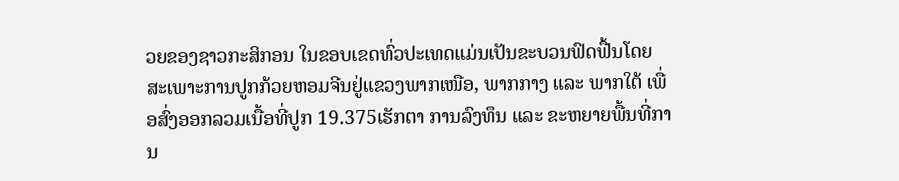ວຍຂອງຊາວກະສິກອນ ໃນຂອບເຂດທົ່ວປະເທດແມ່ນເປັນຂະບວນຟົດຟື້ນໂດຍສະເພາະການປູກກ້ວຍຫອມຈີນຢູ່ແຂວງພາກເໜືອ, ພາກກາງ ແລະ ພາກໃຕ້ ເພື່ອສົ່ງອອກລວມເນື້ອທີ່ປູກ 19.375ເຮັກຕາ ການລົງທຶນ ແລະ ຂະຫຍາຍພື້ນທີ່ການ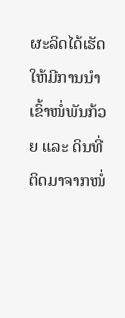ຜະລິດໄດ້ເຮັດໃຫ້ມີການນໍາເຂົ້າໜໍ່ພັນກ້ວຍ ແລະ ດິນທີ່ຕິດມາຈາກໜໍ່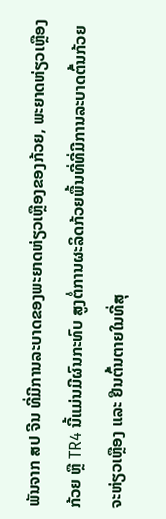ພັນຈາກ ສປ ຈີນ ທີ່ມີການລະບາດຂອງພະຍາດຫ່ຽວເຫຼືອງຂອງກ້ວຍ, ພະຍາດຫ່ຽວເຫຼືອງກ້ວຍ ຫຼື TR4 ນີ້ແມ່ນມີຜົນກະທົບ ສູງຕໍ່ການຜະລິດກ້ວຍພື້ນທີ່ທີ່ມີການລະບາດຕົ້ນກ້ວຍຈະຫ່ຽວເຫຼືອງ ແລະ ຢືນຕົ້ນຕາຍໃນທີ່ສຸ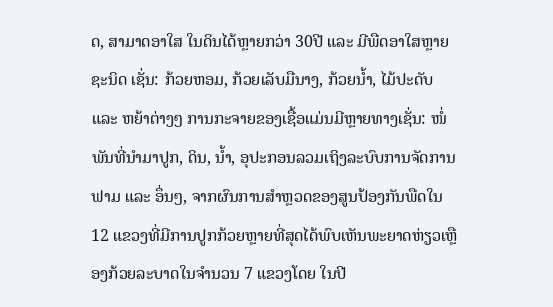ດ, ສາມາດອາໃສ ໃນດິນໄດ້ຫຼາຍກວ່າ 30ປີ ແລະ ມີພືດອາໃສຫຼາຍຊະນິດ ເຊັ່ນ: ກ້ວຍຫອມ, ກ້ວຍເລັບມືນາງ, ກ້ວຍນໍ້າ, ໄມ້ປະດັບ ແລະ ຫຍ້າຕ່າງໆ ການກະຈາຍຂອງເຊື້ອແມ່ນມີຫຼາຍທາງເຊັ່ນ: ໜໍ່ພັນທີ່ນໍາມາປູກ, ດິນ, ນໍ້າ, ອຸປະກອນລວມເຖິງລະບົບການຈັດການຟາມ ແລະ ອຶ່ນໆ, ຈາກຜົນການສໍາຫຼວດຂອງສູນປ້ອງກັນພືດໃນ 12 ແຂວງທີ່ມີການປູກກ້ວຍຫຼາຍທີ່ສຸດໄດ້ພົບເຫັນພະຍາດຫ່ຽວເຫຼືອງກ້ວຍລະບາດໃນຈໍານວນ 7 ແຂວງໂດຍ ໃນປີ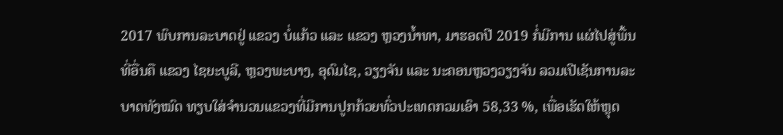2017 ພົບການລະບາດຢູ່ ແຂວງ ບໍ່ແກ້ວ ແລະ ແຂວງ ຫຼວງນໍ້າທາ, ມາຮອດປີ 2019 ກໍ່ມີການ ແຜ່ໄປສູ່ພື້ນທີ່ອື່ນຄື ແຂວງ ໄຊຍະບູລີ, ຫຼວງພະບາງ, ອຸດົມໄຊ, ວຽງຈັນ ແລະ ນະຄອນຫຼວງວຽງຈັນ ລວມເປີເຊັນການລະບາດທັງໝົດ ທຽບໃສ່ຈໍານວນແຂວງທີ່ມີການປູກກ້ວຍທົ່ວປະເທດກວມເອົາ 58,33 %, ເພື່ອເຮັດໃຫ້ຫຼຸດ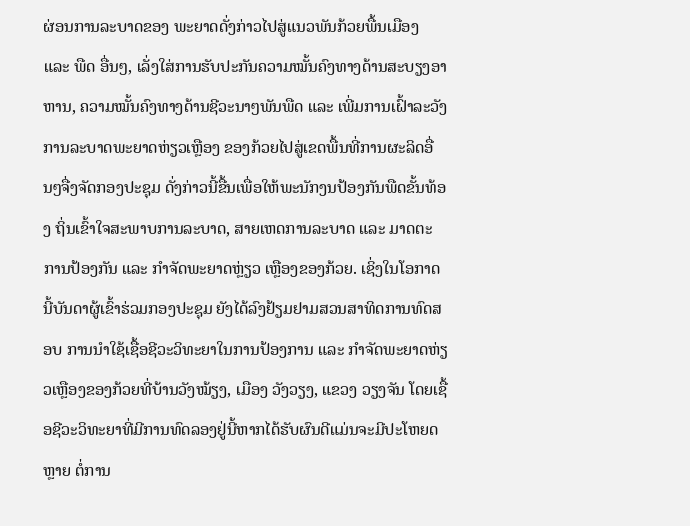ຜ່ອນການລະບາດຂອງ ພະຍາດດັ່ງກ່າວໄປສູ່ແນວພັນກ້ວຍພື້ນເມືອງ ແລະ ພືດ ອື່ນໆ, ເລັ່ງໃສ່ການຮັບປະກັນຄວາມໝັ້ນຄົງທາງດ້ານສະບຽງອາຫານ, ຄວາມໝັ້ນຄົງທາງດ້ານຊີວະນາໆພັນພືດ ແລະ ເພີ່ມການເຝົ້າລະວັງການລະບາດພະຍາດຫ່ຽວເຫຼືອງ ຂອງກ້ວຍໄປສູ່ເຂດພື້ນທີ່ການຜະລິດອື່ນໆຈື່ງຈັດກອງປະຊຸມ ດັ່ງກ່າວນີ້ຂື້ນເພື່ອໃຫ້ພະນັກງນປ້ອງກັນພືດຂັ້ນທ້ອງ ຖິ່ນເຂົ້າໃຈສະພາບການລະບາດ, ສາຍເຫດການລະບາດ ແລະ ມາດຕະການປ້ອງກັນ ແລະ ກໍາຈັດພະຍາດຫຼ່ຽວ ເຫຼືອງຂອງກ້ວຍ. ເຊິ່ງໃນໂອກາດນີ້ບັນດາຜູ້ເຂົ້າຮ່ວມກອງປະຊຸມ ຍັງໄດ້ລົງຢ້ຽມຢາມສວນສາທິດການທົດສອບ ການນໍາໃຊ້ເຊື້ອຊີວະວິທະຍາໃນການປ້ອງການ ແລະ ກໍາຈັດພະຍາດຫ່ຽວເຫຼືອງຂອງກ້ວຍທີ່ບ້ານວັງໝ້ຽງ, ເມືອງ ວັງວຽງ, ແຂວງ ວຽງຈັນ ໂດຍເຊື້ອຊີວະວິທະຍາທີ່ມີການທົດລອງຢູ່ນີ້ຫາກໄດ້ຮັບຜົນດີແມ່ນຈະມີປະໂຫຍດຫຼາຍ ຕໍ່ການ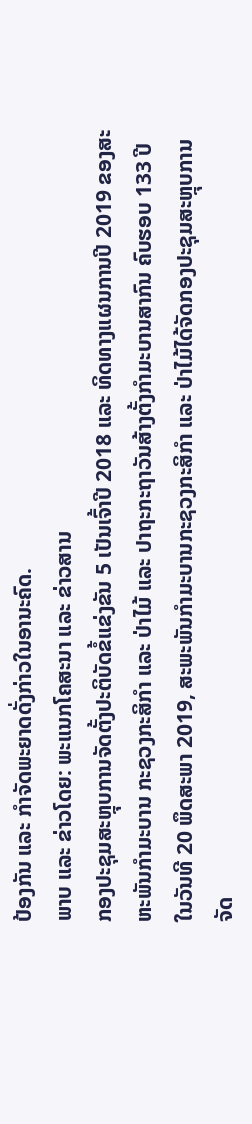ປ້ອງກັນ ແລະ ກໍາຈັດພະຍາດດັ່ງກ່າວໃນອານະຄົດ.
ພາບ ແລະ ຂ່າວໂດຍ: ພະແນກໂຄສະນາ ແລະ ຂ່າວສານ
ກອງປະຊຸມສະຫຼຸບການຈັດຕັ້ງປະຕິບັດຂໍ້ແຂ່ງຂັນ 5 ເປັນເຈົ້າປີ 2018 ແລະ ທິດທາງແຜນການປີ 2019 ຂອງສະຫະພັນກໍາມະບານ ກະຊວງກະສິກໍາ ແລະ ປ່າໄມ້ ແລະ ປາຖະກະຖາວັນສ້າງຕັ້ງກໍາມະບານສາກົນ ຄົບຮອບ 133 ປີ
ໃນວັນທີ 20 ພຶດສະພາ 2019, ສະພະພັນກໍາມະບານກະຊວງກະສິກໍາ ແລະ ປ່າໄມ້ໄດ້ຈັດກອງປະຊຸມສະຫຼຸບການຈັດ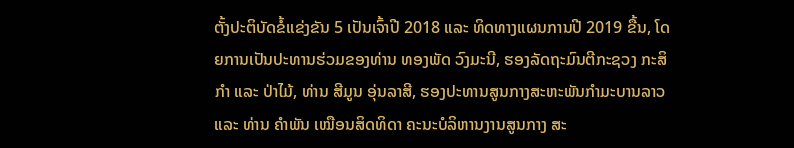ຕັ້ງປະຕິບັດຂໍ້ແຂ່ງຂັນ 5 ເປັນເຈົ້າປີ 2018 ແລະ ທິດທາງແຜນການປີ 2019 ຂື້ນ, ໂດຍການເປັນປະທານຮ່ວມຂອງທ່ານ ທອງພັດ ວົງມະນີ, ຮອງລັດຖະມົນຕີກະຊວງ ກະສິກໍາ ແລະ ປ່າໄມ້, ທ່ານ ສີມູນ ອຸ່ນລາສີ, ຮອງປະທານສູນກາງສະຫະພັນກໍາມະບານລາວ ແລະ ທ່ານ ຄໍາພັນ ເໝືອນສິດທິດາ ຄະນະບໍລິຫານງານສູນກາງ ສະ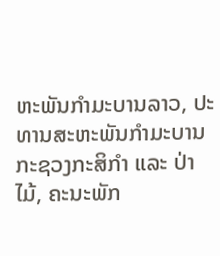ຫະພັນກໍາມະບານລາວ, ປະທານສະຫະພັນກໍາມະບານກະຊວງກະສິກໍາ ແລະ ປ່າໄມ້, ຄະນະພັກ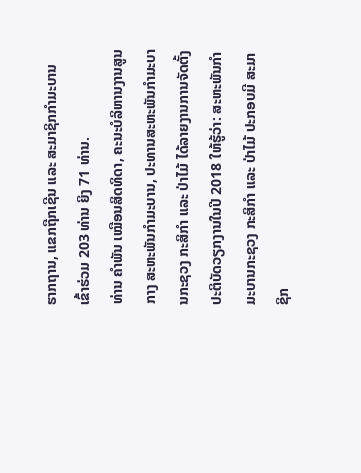ຮາກຖານ, ແຂກຖືກເຊີນ ແລະ ສະມາຊິກກໍາມະບານ ເຂົ້າຮ່ວມ 203 ທ່ານ ຍິງ 71 ທ່ານ.
ທ່ານ ຄໍາພັນ ເໝືອນສິດທິດາ, ຄະນະບໍລິຫານງານສູນກາງ ສະຫະພັນກໍາມະບານ, ປະທານສະຫະພັນກໍາມະບານກະຊວງ ກະສິກໍາ ແລະ ປ່າໄມ້ ໄດ້ລາຍງານການຈັດຕັ້ງປະຕິບັດວຽກງານໃນປີ 2018 ໃຫ້ຮູ້ວ່າ: ສະຫະພັນກໍາມະບານກະຊວງ ກະສິກໍາ ແລະ ປ່າໄມ້ ປະກອບມີ ສະມາຊິກ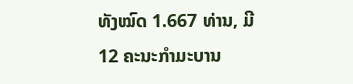ທັງໝົດ 1.667 ທ່ານ, ມີ 12 ຄະນະກໍາມະບານ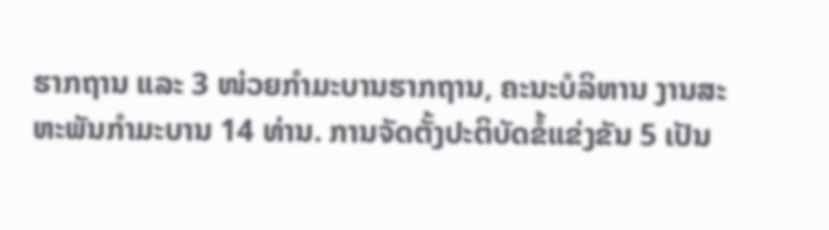ຮາກຖານ ແລະ 3 ໜ່ວຍກໍາມະບານຮາກຖານ, ຄະນະບໍລິຫານ ງານສະ ຫະພັນກໍາມະບານ 14 ທ່ານ. ການຈັດຕັ້ງປະຕິບັດຂໍ້ແຂ່ງຂັນ 5 ເປັນ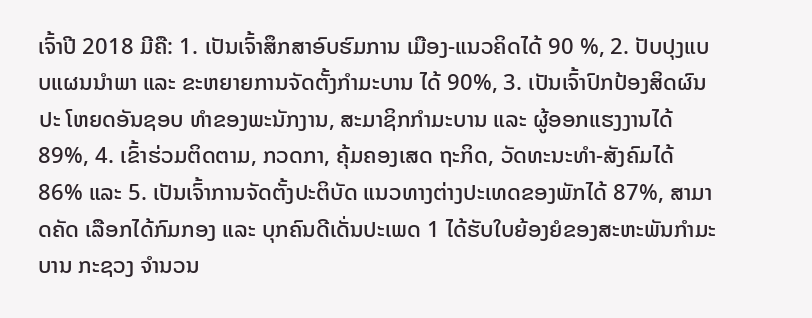ເຈົ້າປີ 2018 ມີຄື: 1. ເປັນເຈົ້າສຶກສາອົບຮົມການ ເມືອງ-ແນວຄິດໄດ້ 90 %, 2. ປັບປຸງແບບແຜນນໍາພາ ແລະ ຂະຫຍາຍການຈັດຕັ້ງກໍາມະບານ ໄດ້ 90%, 3. ເປັນເຈົ້າປົກປ້ອງສິດຜົນປະ ໂຫຍດອັນຊອບ ທໍາຂອງພະນັກງານ, ສະມາຊິກກໍາມະບານ ແລະ ຜູ້ອອກແຮງງານໄດ້ 89%, 4. ເຂົ້າຮ່ວມຕິດຕາມ, ກວດກາ, ຄຸ້ມຄອງເສດ ຖະກິດ, ວັດທະນະທໍາ-ສັງຄົມໄດ້ 86% ແລະ 5. ເປັນເຈົ້າການຈັດຕັ້ງປະຕິບັດ ແນວທາງຕ່າງປະເທດຂອງພັກໄດ້ 87%, ສາມາດຄັດ ເລືອກໄດ້ກົມກອງ ແລະ ບຸກຄົນດີເດັ່ນປະເພດ 1 ໄດ້ຮັບໃບຍ້ອງຍໍຂອງສະຫະພັນກໍາມະບານ ກະຊວງ ຈໍານວນ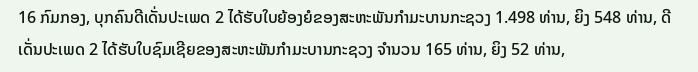16 ກົມກອງ, ບຸກຄົນດີເດັ່ນປະເພດ 2 ໄດ້ຮັບໃບຍ້ອງຍໍຂອງສະຫະພັນກໍາມະບານກະຊວງ 1.498 ທ່ານ, ຍິງ 548 ທ່ານ, ດີເດັ່ນປະເພດ 2 ໄດ້ຮັບໃບຊົມເຊີຍຂອງສະຫະພັນກໍາມະບານກະຊວງ ຈໍານວນ 165 ທ່ານ, ຍິງ 52 ທ່ານ,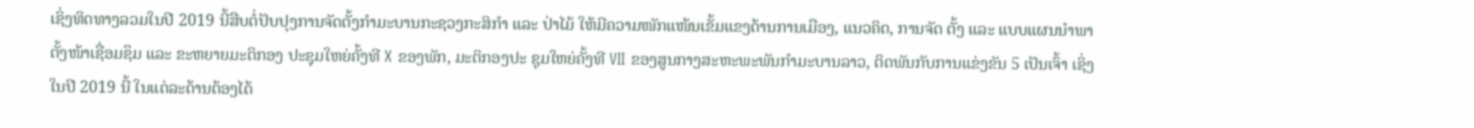ເຊິ່ງທິດທາງລວມໃນປີ 2019 ນີ້ສືບຕໍ່ປັບປຸງການຈັດຕັ້ງກໍາມະບານກະຊວງກະສິກໍາ ແລະ ປ່າໄມ້ ໃຫ້ມີຄວາມໜັກແໜ້ນເຂັ້ມແຂງດ້ານການເມືອງ, ແນວຄິດ, ການຈັດ ຕັ້ງ ແລະ ແບບແຜນນໍາພາຕັ້ງໜ້າເຊື່ອມຊຶມ ແລະ ຂະຫຍາຍມະຕິກອງ ປະຊຸມໃຫຍ່ຄັ້ງທີ X ຂອງພັກ, ມະຕິກອງປະ ຊຸມໃຫຍ່ຄັ້ງທີ VII ຂອງສູນກາງສະຫະພະພັນກໍາມະບານລາວ, ຕິດພັນກັບການແຂ່ງຂັນ 5 ເປັນເຈົ້າ ເຊິ່ງໃນປີ 2019 ນີ້ ໃນແຕ່ລະດ້ານຕ້ອງໄດ້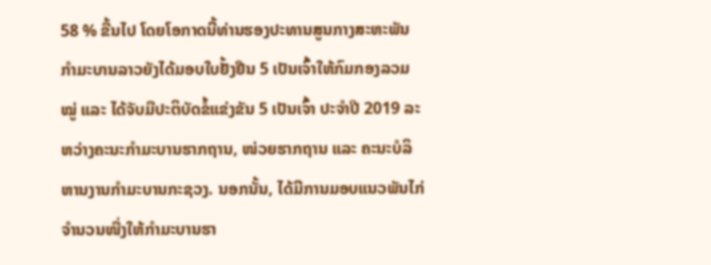58 % ຂື້ນໄປ ໂດຍໂອກາດນີ້ທ່ານຮອງປະທານສູນກາງສະຫະພັນກໍາມະບານລາວຍັງໄດ້ມອບໃບຢັ້ງຢືນ 5 ເປັນເຈົ້າໃຫ້ກົມກອງລວມໝູ່ ແລະ ໄດ້ຈັບມືປະຕິບັດຂໍ້ແຂ່ງຂັນ 5 ເປັນເຈົ້າ ປະຈໍາປີ 2019 ລະຫວ່າງຄະນະກໍາມະບານຮາກຖານ, ໜ່ວຍຮາກຖານ ແລະ ຄະນະບໍລິຫານງານກໍາມະບານກະຊວງ. ນອກນັ້ນ, ໄດ້ມີການມອບແນວພັນໄກ່ຈໍານວນໜື່ງໃຫ້ກໍາມະບານຮາ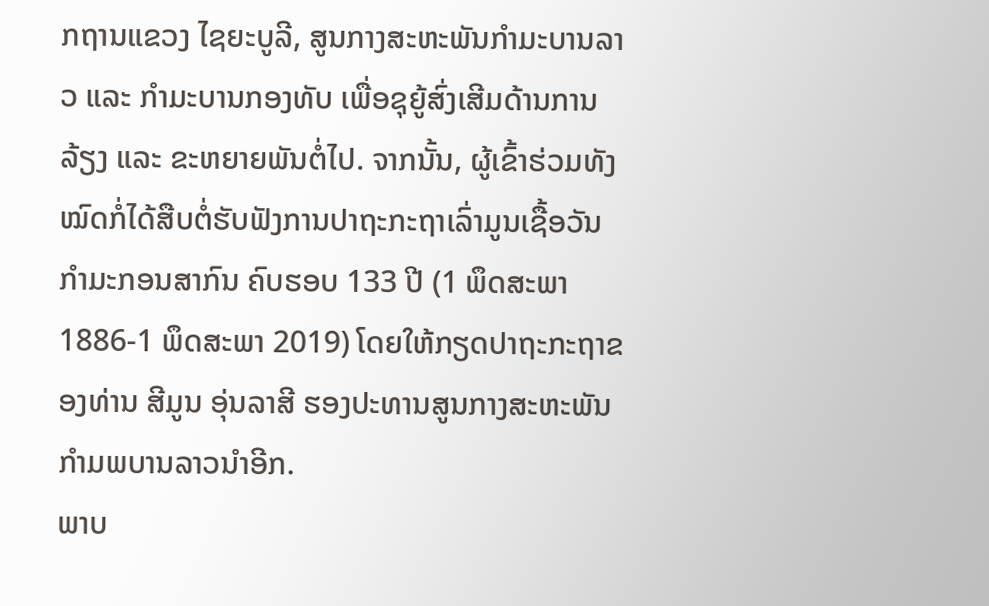ກຖານແຂວງ ໄຊຍະບູລີ, ສູນກາງສະຫະພັນກໍາມະບານລາວ ແລະ ກໍາມະບານກອງທັບ ເພື່ອຊຸຍູ້ສົ່ງເສີມດ້ານການລ້ຽງ ແລະ ຂະຫຍາຍພັນຕໍ່ໄປ. ຈາກນັ້ນ, ຜູ້ເຂົ້າຮ່ວມທັງໝົດກໍ່ໄດ້ສືບຕໍ່ຮັບຟັງການປາຖະກະຖາເລົ່າມູນເຊື້ອວັນກໍາມະກອນສາກົນ ຄົບຮອບ 133 ປີ (1 ພຶດສະພາ 1886-1 ພຶດສະພາ 2019) ໂດຍໃຫ້ກຽດປາຖະກະຖາຂອງທ່ານ ສີມູນ ອຸ່ນລາສີ ຮອງປະທານສູນກາງສະຫະພັນກໍາມພບານລາວນໍາອີກ.
ພາບ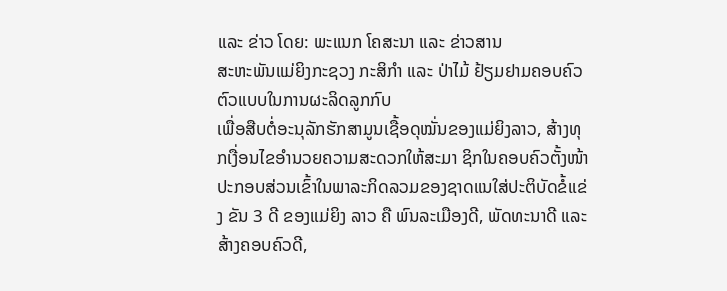ແລະ ຂ່າວ ໂດຍ: ພະແນກ ໂຄສະນາ ແລະ ຂ່າວສານ
ສະຫະພັນແມ່ຍິງກະຊວງ ກະສິກໍາ ແລະ ປ່າໄມ້ ຢ້ຽມຢາມຄອບຄົວຕົວແບບໃນການຜະລິດລູກກົບ
ເພື່ອສືບຕໍ່ອະນຸລັກຮັກສາມູນເຊື້ອດຸໝັ່ນຂອງແມ່ຍິງລາວ, ສ້າງທຸກເງື່ອນໄຂອໍານວຍຄວາມສະດວກໃຫ້ສະມາ ຊິກໃນຄອບຄົວຕັ້ງໜ້າປະກອບສ່ວນເຂົ້າໃນພາລະກິດລວມຂອງຊາດແນໃສ່ປະຕິບັດຂໍ້ແຂ່ງ ຂັນ 3 ດີ ຂອງແມ່ຍິງ ລາວ ຄື ພົນລະເມືອງດີ, ພັດທະນາດີ ແລະ ສ້າງຄອບຄົວດີ,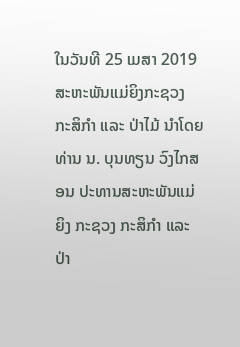ໃນວັນທີ 25 ເມສາ 2019 ສະຫະພັນແມ່ຍິງກະຊວງ ກະສິກໍາ ແລະ ປ່າໄມ້ ນໍາໂດຍທ່ານ ນ. ບຸນທຽນ ວົງໄກສອນ ປະທານສະຫະພັນແມ່ຍິງ ກະຊວງ ກະສິກໍາ ແລະ ປ່າ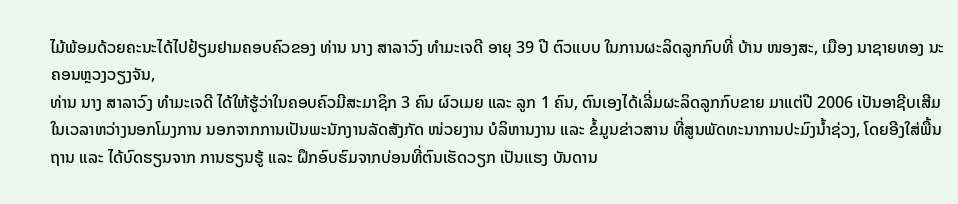ໄມ້ພ້ອມດ້ວຍຄະນະໄດ້ໄປຢ້ຽມຢາມຄອບຄົວຂອງ ທ່ານ ນາງ ສາລາວົງ ທໍາມະເຈດີ ອາຍຸ 39 ປີ ຕົວແບບ ໃນການຜະລິດລູກກົບທີ່ ບ້ານ ໜອງສະ, ເມືອງ ນາຊາຍທອງ ນະຄອນຫຼວງວຽງຈັນ,
ທ່ານ ນາງ ສາລາວົງ ທໍາມະເຈດີ ໄດ້ໃຫ້ຮູ້ວ່າໃນຄອບຄົວມີສະມາຊິກ 3 ຄົນ ຜົວເມຍ ແລະ ລູກ 1 ຄົນ, ຕົນເອງໄດ້ເລີ່ມຜະລິດລູກກົບຂາຍ ມາແຕ່ປີ 2006 ເປັນອາຊີບເສີມໃນເວລາຫວ່າງນອກໂມງການ ນອກຈາກການເປັນພະນັກງານລັດສັງກັດ ໜ່ວຍງານ ບໍລິຫານງານ ແລະ ຂໍ້ມູນຂ່າວສານ ທີ່ສູນພັດທະນາການປະມົງນໍ້າຊ່ວງ, ໂດຍອີງໃສ່ພື້ນຖານ ແລະ ໄດ້ບົດຮຽນຈາກ ການຮຽນຮູ້ ແລະ ຝຶກອົບຮົມຈາກບ່ອນທີ່ຕົນເຮັດວຽກ ເປັນແຮງ ບັນດານ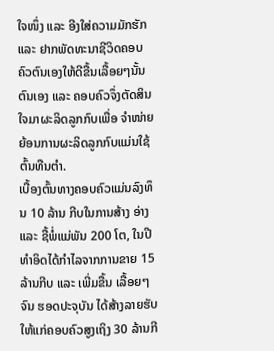ໃຈໜຶ່ງ ແລະ ອີງໃສ່ຄວາມມັກຮັກ ແລະ ຢາກພັດທະນາຊີວິດຄອບຄົວຕົນເອງໃຫ້ດີຂື້ນເລື້ອຍໆນັ້ນຕົນເອງ ແລະ ຄອບຄົວຈຶ່ງຕັດສິນໃຈມາຜະລິດລູກກົບເພື່ອ ຈໍາໜ່າຍຍ້ອນການຜະລິດລູກກົບແມ່ນໃຊ້ຕົ້ນທືນຕໍາ.
ເບື້ອງຕົ້ນທາງຄອບຄົວແມ່ນລົງທຶນ 10 ລ້ານ ກີບໃນການສ້າງ ອ່າງ ແລະ ຊື້ພໍ່ແມ່ພັນ 200 ໂຕ, ໃນປີທໍາອິດໄດ້ກໍາໄລຈາກການຂາຍ 15 ລ້ານກີບ ແລະ ເພີ່ມຂື້ນ ເລື້ອຍໆຈົນ ຮອດປະຈຸບັນ ໄດ້ສ້າງລາຍຮັບໃຫ້ແກ່ຄອບຄົວສູງເຖິງ 30 ລ້ານກີ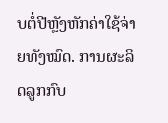ບຕໍ່ປີຫຼັງຫັກຄ່າໃຊ້ຈ່າຍທັງໝົດ. ການຜະລິດລູກກົບ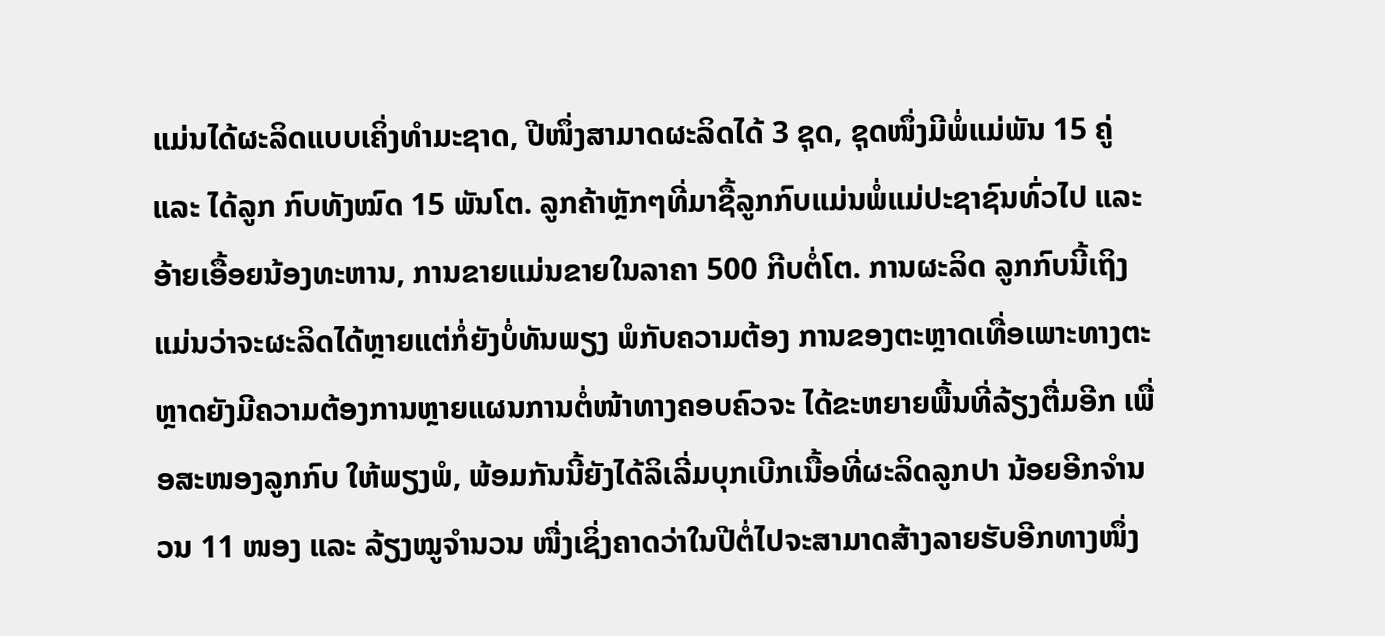ແມ່ນໄດ້ຜະລິດແບບເຄິ່ງທໍາມະຊາດ, ປີໜຶ່ງສາມາດຜະລິດໄດ້ 3 ຊຸດ, ຊຸດໜຶ່ງມີພໍ່ແມ່ພັນ 15 ຄູ່ ແລະ ໄດ້ລູກ ກົບທັງໝົດ 15 ພັນໂຕ. ລູກຄ້າຫຼັກໆທີ່ມາຊື້ລູກກົບແມ່ນພໍ່ແມ່ປະຊາຊົນທົ່ວໄປ ແລະ ອ້າຍເອື້ອຍນ້ອງທະຫານ, ການຂາຍແມ່ນຂາຍໃນລາຄາ 500 ກີບຕໍ່ໂຕ. ການຜະລິດ ລູກກົບນີ້ເຖິງແມ່ນວ່າຈະຜະລິດໄດ້ຫຼາຍແຕ່ກໍ່ຍັງບໍ່ທັນພຽງ ພໍກັບຄວາມຕ້ອງ ການຂອງຕະຫຼາດເທື່ອເພາະທາງຕະຫຼາດຍັງມີຄວາມຕ້ອງການຫຼາຍແຜນການຕໍ່ໜ້າທາງຄອບຄົວຈະ ໄດ້ຂະຫຍາຍພື້ນທີ່ລ້ຽງຕື່ມອີກ ເພື່ອສະໜອງລູກກົບ ໃຫ້ພຽງພໍ, ພ້ອມກັນນີ້ຍັງໄດ້ລິເລີ່ມບຸກເບີກເນື້ອທີ່ຜະລິດລູກປາ ນ້ອຍອີກຈໍານວນ 11 ໜອງ ແລະ ລ້ຽງໝູຈໍານວນ ໜື່ງເຊິ່ງຄາດວ່າໃນປີຕໍ່ໄປຈະສາມາດສ້າງລາຍຮັບອີກທາງໜຶ່ງ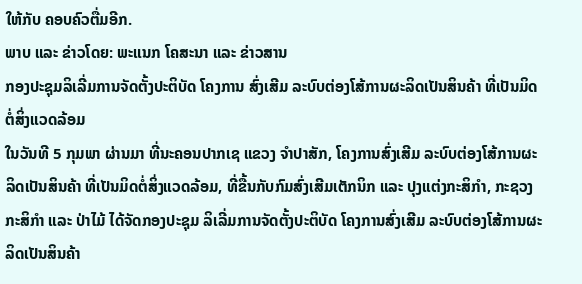ໃຫ້ກັບ ຄອບຄົວຕື່ມອີກ.
ພາບ ແລະ ຂ່າວໂດຍ: ພະແນກ ໂຄສະນາ ແລະ ຂ່າວສານ
ກອງປະຊຸມລິເລີ່ມການຈັດຕັ້ງປະຕິບັດ ໂຄງການ ສົ່ງເສີມ ລະບົບຕ່ອງໂສ້ການຜະລິດເປັນສິນຄ້າ ທີ່ເປັນມິດຕໍ່ສິ່ງແວດລ້ອມ
ໃນວັນທີ 5 ກຸມພາ ຜ່ານມາ ທີ່ນະຄອນປາກເຊ ແຂວງ ຈຳປາສັກ, ໂຄງການສົ່ງເສີມ ລະບົບຕ່ອງໂສ້ການຜະລິດເປັນສິນຄ້າ ທີ່ເປັນມິດຕໍ່ສິ່ງແວດລ້ອມ, ທີ່ຂື້ນກັບກົມສົ່ງເສີມເຕັກນິກ ແລະ ປຸງແຕ່ງກະສິກໍາ, ກະຊວງກະສິກໍາ ແລະ ປ່າໄມ້ ໄດ້ຈັດກອງປະຊຸມ ລິເລີ່ມການຈັດຕັ້ງປະຕິບັດ ໂຄງການສົ່ງເສີມ ລະບົບຕ່ອງໂສ້ການຜະລິດເປັນສິນຄ້າ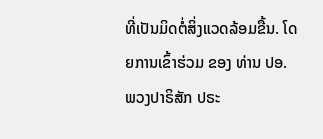ທີ່ເປັນມິດຕໍ່ສິ່ງແວດລ້ອມຂື້ນ. ໂດຍການເຂົ້າຮ່ວມ ຂອງ ທ່ານ ປອ. ພວງປາຣິສັກ ປຣະ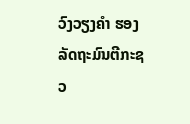ວົງວຽງຄຳ ຮອງລັດຖະມົນຕີກະຊວ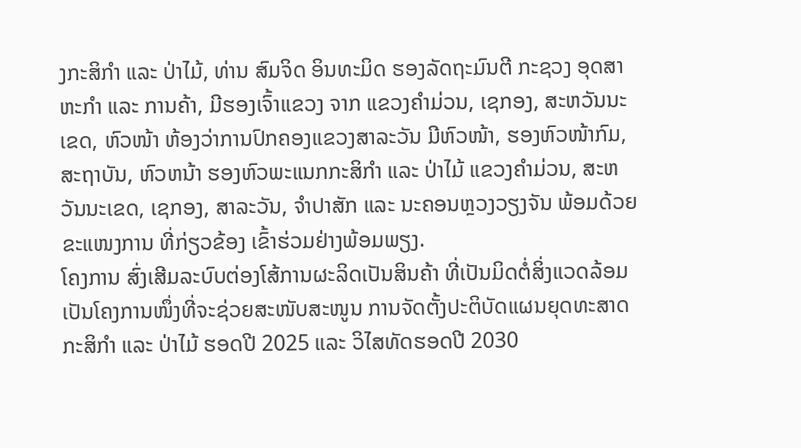ງກະສິກຳ ແລະ ປ່າໄມ້, ທ່ານ ສົມຈິດ ອິນທະມິດ ຮອງລັດຖະມົນຕີ ກະຊວງ ອຸດສາຫະກຳ ແລະ ການຄ້າ, ມີຮອງເຈົ້າແຂວງ ຈາກ ແຂວງຄຳມ່ວນ, ເຊກອງ, ສະຫວັນນະເຂດ, ຫົວໜ້າ ຫ້ອງວ່າການປົກຄອງແຂວງສາລະວັນ ມີຫົວໜ້າ, ຮອງຫົວໜ້າກົມ, ສະຖາບັນ, ຫົວຫນ້າ ຮອງຫົວພະແນກກະສິກຳ ແລະ ປ່າໄມ້ ແຂວງຄຳມ່ວນ, ສະຫວັນນະເຂດ, ເຊກອງ, ສາລະວັນ, ຈຳປາສັກ ແລະ ນະຄອນຫຼວງວຽງຈັນ ພ້ອມດ້ວຍ ຂະແໜງການ ທີ່ກ່ຽວຂ້ອງ ເຂົ້າຮ່ວມຢ່າງພ້ອມພຽງ.
ໂຄງການ ສົ່ງເສີມລະບົບຕ່ອງໂສ້ການຜະລິດເປັນສິນຄ້າ ທີ່ເປັນມິດຕໍ່ສິ່ງແວດລ້ອມ ເປັນໂຄງການໜຶ່ງທີ່ຈະຊ່ວຍສະໜັບສະໜູນ ການຈັດຕັ້ງປະຕິບັດແຜນຍຸດທະສາດກະສິກຳ ແລະ ປ່າໄມ້ ຮອດປີ 2025 ແລະ ວິໄສທັດຮອດປີ 2030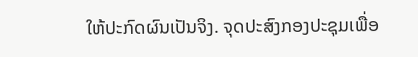ໃຫ້ປະກົດຜົນເປັນຈິງ. ຈຸດປະສົງກອງປະຊຸມເພື່ອ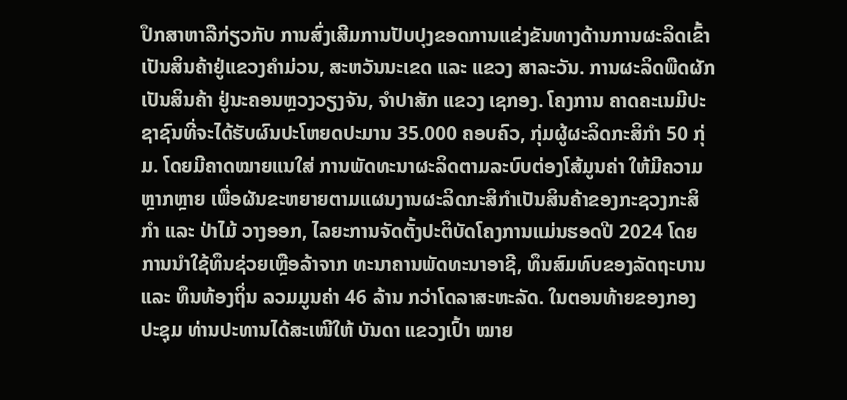ປຶກສາຫາລືກ່ຽວກັບ ການສົ່ງເສີມການປັບປຸງຂອດການແຂ່ງຂັນທາງດ້ານການຜະລິດເຂົ້າເປັນສິນຄ້າຢູ່ແຂວງຄຳມ່ວນ, ສະຫວັນນະເຂດ ແລະ ແຂວງ ສາລະວັນ. ການຜະລິດພືດຜັກ ເປັນສິນຄ້າ ຢູ່ນະຄອນຫຼວງວຽງຈັນ, ຈຳປາສັກ ແຂວງ ເຊກອງ. ໂຄງການ ຄາດຄະເນມີປະຊາຊົນທີ່ຈະໄດ້ຮັບຜົນປະໂຫຍດປະມານ 35.000 ຄອບຄົວ, ກຸ່ມຜູ້ຜະລິດກະສິກຳ 50 ກຸ່ມ. ໂດຍມີຄາດໝາຍແນໃສ່ ການພັດທະນາຜະລິດຕາມລະບົບຕ່ອງໂສ້ມູນຄ່າ ໃຫ້ມີຄວາມຫຼາກຫຼາຍ ເພື່ອຜັນຂະຫຍາຍຕາມແຜນງານຜະລິດກະສິກໍາເປັນສິນຄ້າຂອງກະຊວງກະສິກໍາ ແລະ ປ່າໄມ້ ວາງອອກ, ໄລຍະການຈັດຕັ້ງປະຕິບັດໂຄງການແມ່ນຮອດປີ 2024 ໂດຍການນຳໃຊ້ທຶນຊ່ວຍເຫຼືອລ້າຈາກ ທະນາຄານພັດທະນາອາຊີ, ທຶນສົມທົບຂອງລັດຖະບານ ແລະ ທຶນທ້ອງຖິ່ນ ລວມມູນຄ່າ 46 ລ້ານ ກວ່າໂດລາສະຫະລັດ. ໃນຕອນທ້າຍຂອງກອງປະຊຸມ ທ່ານປະທານໄດ້ສະເໜີໃຫ້ ບັນດາ ແຂວງເປົ້າ ໝາຍ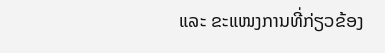ແລະ ຂະແໜງການທີ່ກ່ຽວຂ້ອງ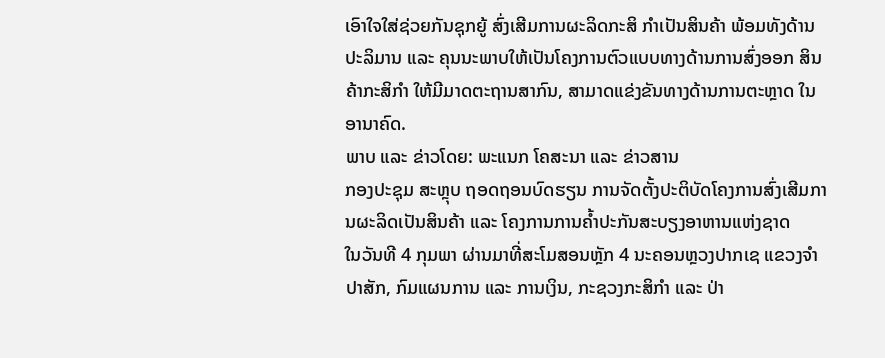ເອົາໃຈໃສ່ຊ່ວຍກັນຊຸກຍູ້ ສົ່ງເສີມການຜະລິດກະສິ ກຳເປັນສິນຄ້າ ພ້ອມທັງດ້ານປະລິມານ ແລະ ຄຸນນະພາບໃຫ້ເປັນໂຄງການຕົວແບບທາງດ້ານການສົ່ງອອກ ສິນຄ້າກະສິກຳ ໃຫ້ມີມາດຕະຖານສາກົນ, ສາມາດແຂ່ງຂັນທາງດ້ານການຕະຫຼາດ ໃນອານາຄົດ.
ພາບ ແລະ ຂ່າວໂດຍ: ພະແນກ ໂຄສະນາ ແລະ ຂ່າວສານ
ກອງປະຊຸມ ສະຫຼຸບ ຖອດຖອນບົດຮຽນ ການຈັດຕັ້ງປະຕິບັດໂຄງການສົ່ງເສີມການຜະລິດເປັນສິນຄ້າ ແລະ ໂຄງການການຄ້ຳປະກັນສະບຽງອາຫານແຫ່ງຊາດ
ໃນວັນທີ 4 ກຸມພາ ຜ່ານມາທີ່ສະໂມສອນຫຼັກ 4 ນະຄອນຫຼວງປາກເຊ ແຂວງຈຳປາສັກ, ກົມແຜນການ ແລະ ການເງິນ, ກະຊວງກະສິກໍາ ແລະ ປ່າ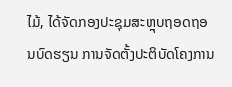ໄມ້, ໄດ້ຈັດກອງປະຊຸມສະຫຼຸບຖອດຖອນບົດຮຽນ ການຈັດຕັ້ງປະຕິບັດໂຄງການ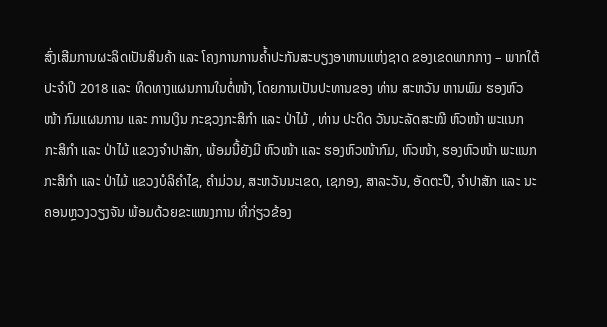ສົ່ງເສີມການຜະລິດເປັນສິນຄ້າ ແລະ ໂຄງການການຄ້ຳປະກັນສະບຽງອາຫານແຫ່ງຊາດ ຂອງເຂດພາກກາງ – ພາກໃຕ້ ປະຈຳປິ 2018 ແລະ ທິດທາງແຜນການໃນຕໍ່ໜ້າ, ໂດຍການເປັນປະທານຂອງ ທ່ານ ສະຫວັນ ຫານພົມ ຮອງຫົວໜ້າ ກົມແຜນການ ແລະ ການເງິນ ກະຊວງກະສິກຳ ແລະ ປ່າໄມ້ , ທ່ານ ປະດິດ ວັນນະລັດສະໝີ ຫົວໜ້າ ພະແນກ ກະສິກຳ ແລະ ປ່າໄມ້ ແຂວງຈຳປາສັກ, ພ້ອມນີ້ຍັງມີ ຫົວໜ້າ ແລະ ຮອງຫົວໜ້າກົມ, ຫົວໜ້າ, ຮອງຫົວໜ້າ ພະແນກ ກະສິກໍາ ແລະ ປ່າໄມ້ ແຂວງບໍລິຄຳໄຊ, ຄຳມ່ວນ, ສະຫວັນນະເຂດ, ເຊກອງ, ສາລະວັນ, ອັດຕະປື, ຈຳປາສັກ ແລະ ນະຄອນຫຼວງວຽງຈັນ ພ້ອມດ້ວຍຂະແໜງການ ທີ່ກ່ຽວຂ້ອງ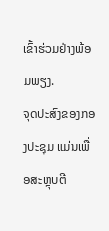ເຂົ້າຮ່ວມຢ່າງພ້ອມພຽງ.
ຈຸດປະສົງຂອງກອງປະຊຸມ ແມ່ນເພື່ອສະຫຼຸບຕີ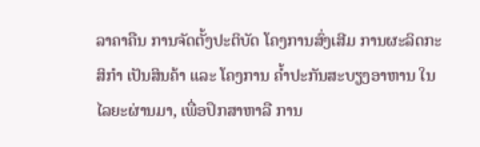ລາຄາຄືນ ການຈັດຕັ້ງປະຕິບັດ ໂຄງການສົ່ງເສີມ ການຜະລິດກະສິກຳ ເປັນສິນຄ້າ ແລະ ໂຄງການ ຄ້ຳປະກັນສະບຽງອາຫານ ໃນໄລຍະຜ່ານມາ, ເພື່ອປຶກສາຫາລື ການ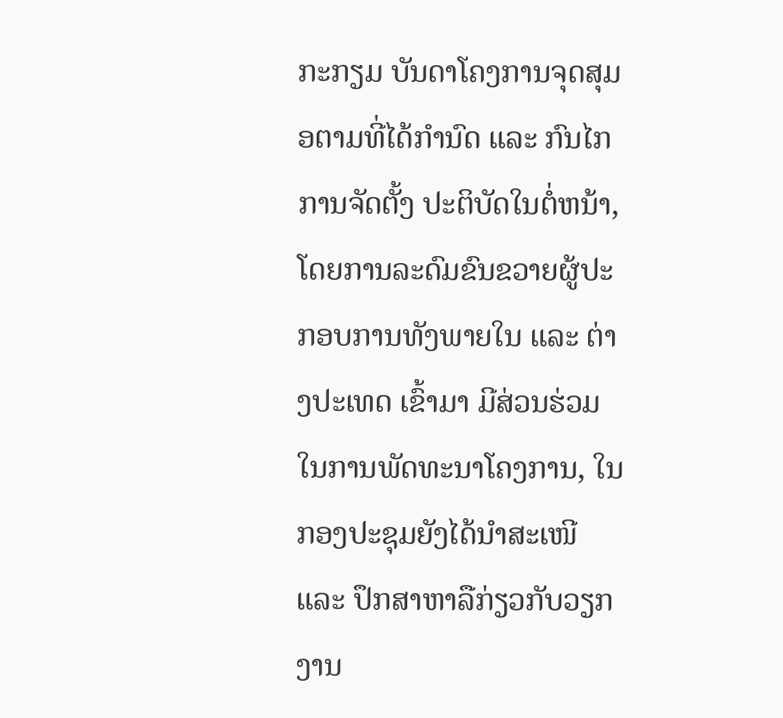ກະກຽມ ບັນດາໂຄງການຈຸດສຸມອຕາມທີ່ໄດ້ກຳນົດ ແລະ ກົນໄກ ການຈັດຕັ້ງ ປະຕິບັດໃນຕໍ່ຫນ້າ, ໂດຍການລະດົມຂົນຂວາຍຜູ້ປະກອບການທັງພາຍໃນ ແລະ ຕ່າງປະເທດ ເຂົ້າມາ ມີສ່ວນຮ່ວມໃນການພັດທະນາໂຄງການ, ໃນກອງປະຊຸມຍັງໄດ້ນຳສະເໜີ ແລະ ປຶກສາຫາລືກ່ຽວກັບວຽກງານ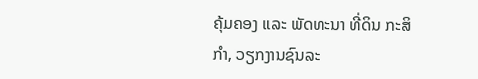ຄຸ້ມຄອງ ແລະ ພັດທະນາ ທີ່ດິນ ກະສິກຳ, ວຽກງານຊົນລະ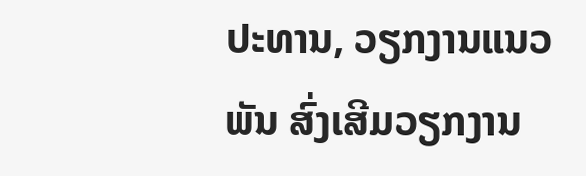ປະທານ, ວຽກງານແນວພັນ ສົ່ງເສີມວຽກງານ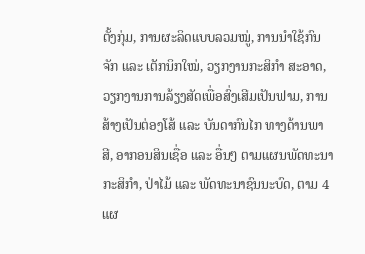ຕັ້ງກຸ່ມ, ການຜະລິດແບບລວມໝູ່, ການນຳໃຊ້ກົນຈັກ ແລະ ເຕັກນິກໃໝ່, ວຽກງານກະສິກຳ ສະອາດ, ວຽກງານການລ້ຽງສັດເພື່ອສົ່ງເສີມເປັນຟາມ, ການສ້າງເປັນຕ່ອງໂສ້ ແລະ ບັນດາກົນໄກ ທາງດ້ານພາສີ, ອາກອນສິນເຊື່ອ ແລະ ອື່ນໆ ຕາມແຜນພັດທະນາ ກະສິກຳ, ປ່າໄມ້ ແລະ ພັດທະນາຊົນນະບົດ, ຕາມ 4 ແຜ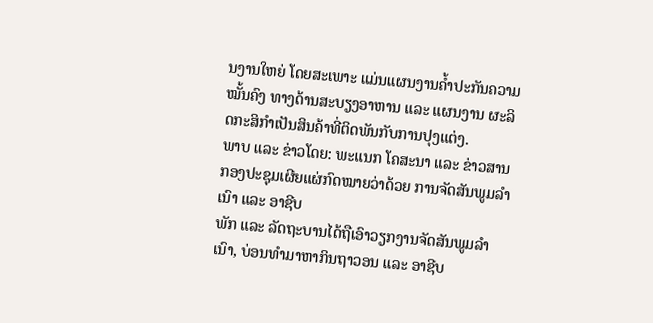ນງານໃຫຍ່ ໂດຍສະເພາະ ແມ່ນແຜນງານຄ້ຳປະກັນຄວາມໝັ້ນຄົງ ທາງດ້ານສະບຽງອາຫານ ແລະ ແຜນງານ ຜະລິດກະສິກຳເປັນສິນຄ້າທີ່ຕິດພັນກັບການປຸງແຕ່ງ.
ພາບ ແລະ ຂ່າວໂດຍ: ພະແນກ ໂຄສະນາ ແລະ ຂ່າວສານ
ກອງປະຊຸມເຜີຍແຜ່ກົດໝາຍວ່າດ້ວຍ ການຈັດສັນພູມລຳເນົາ ແລະ ອາຊີບ
ພັກ ແລະ ລັດຖະບານໄດ້ຖືເອົາວຽກງານຈັດສັນພູມລໍາເນົາ, ບ່ອນທໍາມາຫາກິນຖາວອນ ແລະ ອາຊີບ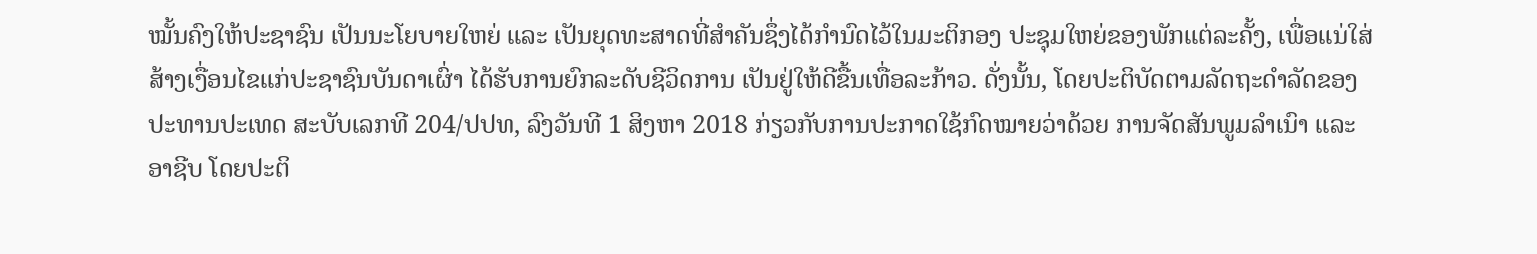ໝັ້ນຄົງໃຫ້ປະຊາຊົນ ເປັນນະໂຍບາຍໃຫຍ່ ແລະ ເປັນຍຸດທະສາດທີ່ສໍາຄັນຊຶ່ງໄດ້ກໍານົດໄວ້ໃນມະຕິກອງ ປະຊຸມໃຫຍ່ຂອງພັກແຕ່ລະຄັ້ງ, ເພື່ອແນ່ໃສ່ສ້າງເງື່ອນໄຂແກ່ປະຊາຊົນບັນດາເຜົ່າ ໄດ້ຮັບການຍົກລະດັບຊີວິດການ ເປັນຢູ່ໃຫ້ດີຂື້ນເທື່ອລະກ້າວ. ດັ່ງນັ້ນ, ໂດຍປະຕິບັດຕາມລັດຖະດໍາລັດຂອງປະທານປະເທດ ສະບັບເລກທີ 204/ປປທ, ລົງວັນທີ 1 ສິງຫາ 2018 ກ່ຽວກັບການປະກາດໃຊ້ກົດໝາຍວ່າດ້ວຍ ການຈັດສັນພູມລໍາເນົາ ແລະ ອາຊີບ ໂດຍປະຕິ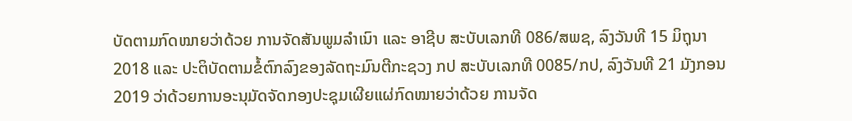ບັດຕາມກົດໝາຍວ່າດ້ວຍ ການຈັດສັນພູມລໍາເນົາ ແລະ ອາຊີບ ສະບັບເລກທີ 086/ສພຊ, ລົງວັນທີ 15 ມິຖຸນາ 2018 ແລະ ປະຕິບັດຕາມຂໍ້ຕົກລົງຂອງລັດຖະມົນຕີກະຊວງ ກປ ສະບັບເລກທີ 0085/ກປ, ລົງວັນທີ 21 ມັງກອນ 2019 ວ່າດ້ວຍການອະນຸມັດຈັດກອງປະຊຸມເຜີຍແຜ່ກົດໝາຍວ່າດ້ວຍ ການຈັດ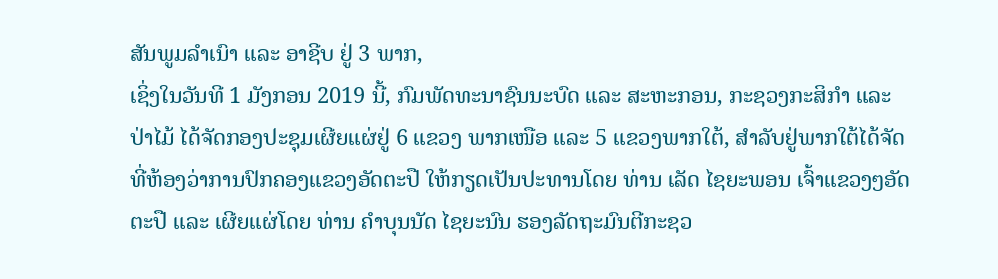ສັນພູມລໍາເນົາ ແລະ ອາຊີບ ຢູ່ 3 ພາກ,
ເຊິ່ງໃນວັນທີ 1 ມັງກອນ 2019 ນີ້, ກົມພັດທະນາຊົນນະບົດ ແລະ ສະຫະກອນ, ກະຊວງກະສິກໍາ ແລະ ປ່າໄມ້ ໄດ້ຈັດກອງປະຊຸມເຜີຍແຜ່ຢູ່ 6 ແຂວງ ພາກເໜືອ ແລະ 5 ແຂວງພາກໃຕ້, ສໍາລັບຢູ່ພາກໃຕ້ໄດ້ຈັດທີ່ຫ້ອງວ່າການປົກຄອງແຂວງອັດຕະປື ໃຫ້ກຽດເປັນປະທານໂດຍ ທ່ານ ເລັດ ໄຊຍະພອນ ເຈົ້າແຂວງໆອັດຕະປື ແລະ ເຜີຍແຜ່ໂດຍ ທ່ານ ຄໍາບຸນນັດ ໄຊຍະນົນ ຮອງລັດຖະມົນຕີກະຊວ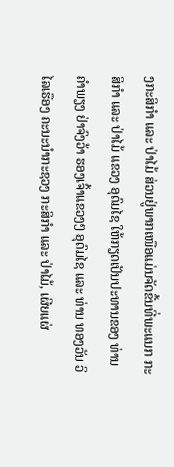ງກະສິກໍາ ແລະ ປ່າໄມ້ ສ່ວນຢູ່ພາກເໜືອແມ່ນຈັດຂື້ນທີ່ພະແນກ ກະສິກໍາ ແລະ ປ່າໄມ້ ແຂວງ ອຸດົມໄຊ ໃຫ້ກຽດເປັນປະທານຂອງ ທ່ານ ຄໍາພຽງ ຢ່າຈົງວ້າ ຮອງເຈົ້າແຂວງໆ ອຸດົມໄຊ ແລະ ທ່ານ ທອງວັນ ວິໄລເຮືອງ ຄະນະນໍາກະຊວງ ກະສິກໍາ ແລະ ປ່າໄມ້, ເຜີຍແຜ່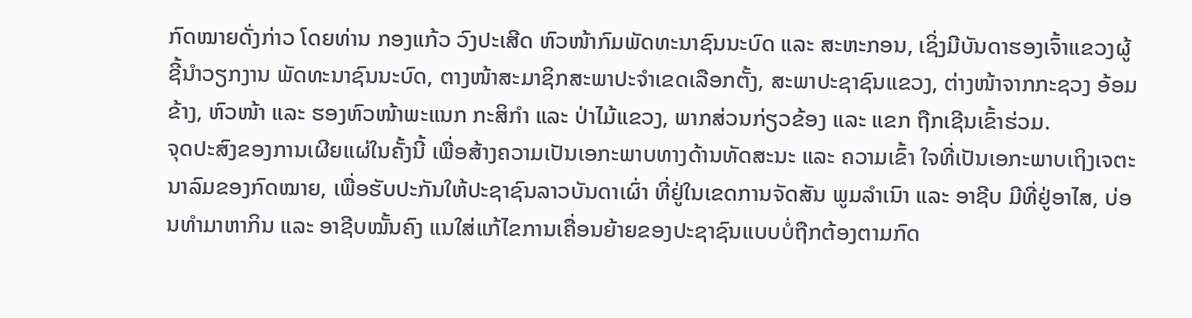ກົດໝາຍດັ່ງກ່າວ ໂດຍທ່ານ ກອງແກ້ວ ວົງປະເສີດ ຫົວໜ້າກົມພັດທະນາຊົນນະບົດ ແລະ ສະຫະກອນ, ເຊິ່ງມີບັນດາຮອງເຈົ້າແຂວງຜູ້ຊີ້ນໍາວຽກງານ ພັດທະນາຊົນນະບົດ, ຕາງໜ້າສະມາຊິກສະພາປະຈໍາເຂດເລືອກຕັ້ງ, ສະພາປະຊາຊົນແຂວງ, ຕ່າງໜ້າຈາກກະຊວງ ອ້ອມຂ້າງ, ຫົວໜ້າ ແລະ ຮອງຫົວໜ້າພະແນກ ກະສິກໍາ ແລະ ປ່າໄມ້ແຂວງ, ພາກສ່ວນກ່ຽວຂ້ອງ ແລະ ແຂກ ຖືກເຊີນເຂົ້າຮ່ວມ.
ຈຸດປະສົງຂອງການເຜີຍແຜ່ໃນຄັ້ງນີ້ ເພື່ອສ້າງຄວາມເປັນເອກະພາບທາງດ້ານທັດສະນະ ແລະ ຄວາມເຂົ້າ ໃຈທີ່ເປັນເອກະພາບເຖິງເຈຕະນາລົມຂອງກົດໝາຍ, ເພື່ອຮັບປະກັນໃຫ້ປະຊາຊົນລາວບັນດາເຜົ່າ ທີ່ຢູ່ໃນເຂດການຈັດສັນ ພູມລຳເນົາ ແລະ ອາຊີບ ມີທີ່ຢູ່ອາໄສ, ບ່ອນທຳມາຫາກິນ ແລະ ອາຊີບໝັ້ນຄົງ ແນໃສ່ແກ້ໄຂການເຄື່ອນຍ້າຍຂອງປະຊາຊົນແບບບໍ່ຖືກຕ້ອງຕາມກົດ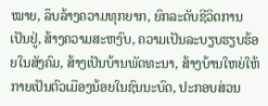ໝາຍ, ລຶບລ້າງຄວາມທຸກຍາກ, ຍົກລະດັບຊີວິດການເປັນຢູ່, ສ້າງຄວາມສະຫງົບ, ຄວາມເປັນລະບຽບຮຽບຮ້ອຍໃນສັງຄົມ, ສ້າງເປັນບ້ານພັດທະນາ, ສ້າງບ້ານໃຫຍ່ໃຫ້ກາຍເປັນຕົວເມືອງນ້ອຍໃນຊົນນະບົດ, ປະກອບສ່ວນ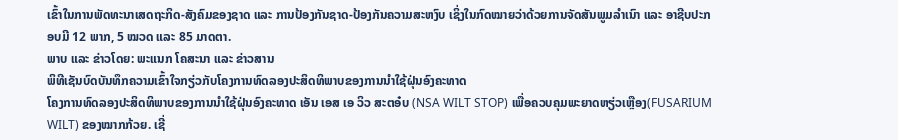ເຂົ້າໃນການພັດທະນາເສດຖະກິດ-ສັງຄົມຂອງຊາດ ແລະ ການປ້ອງກັນຊາດ-ປ້ອງກັນຄວາມສະຫງົບ ເຊິ່ງໃນກົດໝາຍວ່າດ້ວຍການຈັດສັນພູມລຳເນົາ ແລະ ອາຊີບປະກອບມີ 12 ພາກ, 5 ໝວດ ແລະ 85 ມາດຕາ.
ພາບ ແລະ ຂ່າວໂດຍ: ພະແນກ ໂຄສະນາ ແລະ ຂ່າວສານ
ພິທີເຊັນບົດບັນທຶກຄວາມເຂົ້າໃຈກຽ່ວກັບໂຄງການທົດລອງປະສິດທິພາບຂອງການນຳໃຊ້ຝຸ່ນອົງຄະທາດ
ໂຄງການທົດລອງປະສິດທິພາບຂອງການນຳໃຊ້ຝຸ່ນອົງຄະທາດ ເອັນ ເອສ ເອ ວິວ ສະຕອ໋ບ (NSA WILT STOP) ເພື່ອຄວບຄຸມພະຍາດຫຽ່ວເຫຼືອງ(FUSARIUM WILT) ຂອງໝາກກ້ວຍ. ເຊີ່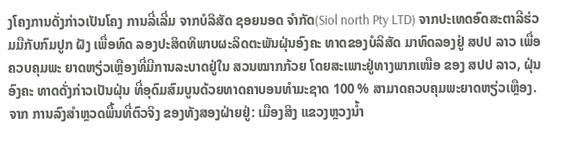ງໂຄງການດັ່ງກ່າວເປັນໂຄງ ການລີ່ເລີ່ມ ຈາກບໍລິສັດ ຊອຍນອດ ຈຳກັດ(Siol north Pty LTD) ຈາກປະເທດອົດສະຕາລີຮ່ວມມືກັບກົມປູກ ຝັງ ເພື່ອທົດ ລອງປະສິດທິພາບຜະລິດຕະພັນຝຸ່ນອົງຄະ ທາດຂອງບໍລິສັດ ມາທົດລອງຢູ່ ສປປ ລາວ ເພື່ອຄວບຄຸມພະ ຍາດຫຽ່ວເຫຼືອງທີ່ມີການລະບາດຢູ່ໃນ ສວນໝາກກ້ວຍ ໂດຍສະເພາະຢູ່ທາງພາກເໜືອ ຂອງ ສປປ ລາວ, ຝຸ່ນອົງຄະ ທາດດັ່ງກ່າວເປັນຝຸ່ນ ທີ່ອຸດົມສົມບູນດ້ວຍທາດຄາບອນທໍາມະຊາດ 100 % ສາມາດຄວບຄຸມພະຍາດຫຽ່ວເຫຼືອງ. ຈາກ ການລົງສຳຫຼວດພື້ນທີ່ຕົວຈິງ ຂອງທັງສອງຝ່າຍຢູ່: ເມືອງສິງ ແຂວງຫຼວງນໍ້າ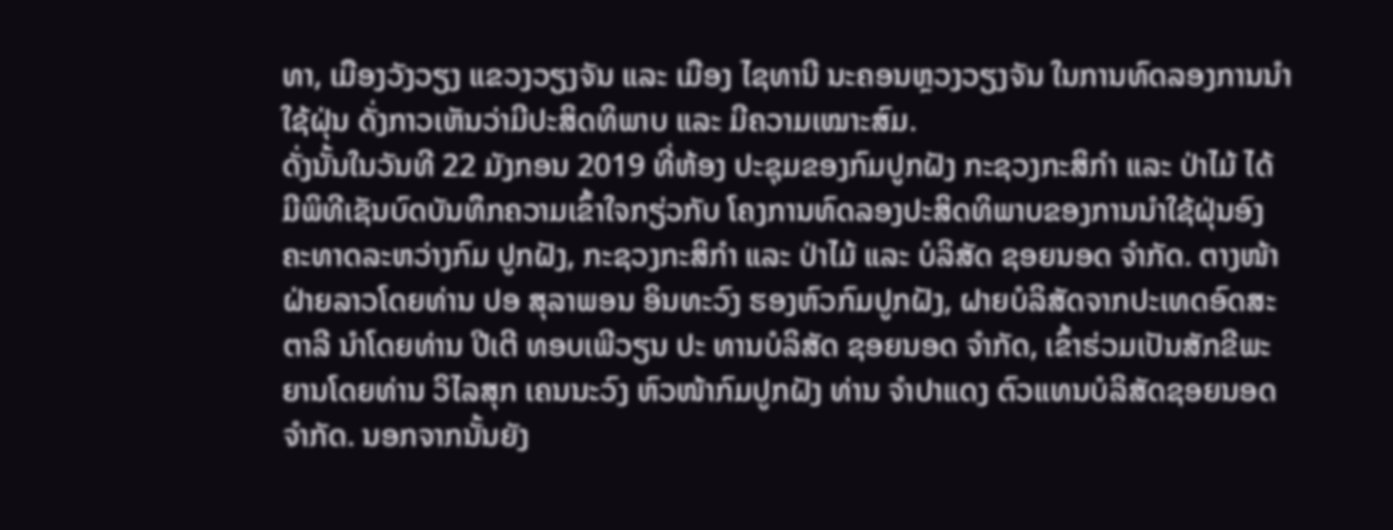ທາ, ເມືອງວັງວຽງ ແຂວງວຽງຈັນ ແລະ ເມືອງ ໄຊທານີ ນະຄອນຫຼວງວຽງຈັນ ໃນການທົດລອງການນຳໃຊ້ຝຸ່ນ ດັ່ງກາວເຫັນວ່າມີປະສິດທິພາບ ແລະ ມີຄວາມເໝາະສົມ.
ດັ່ງນັ້ນໃນວັນທີ 22 ມັງກອນ 2019 ທີ່ຫ້ອງ ປະຊຸມຂອງກົມປູກຝັງ ກະຊວງກະສິກຳ ແລະ ປ່າໄມ້ ໄດ້ມີພິທີເຊັນບົດບັນທຶກຄວາມເຂົ້າໃຈກຽ່ວກັບ ໂຄງການທົດລອງປະສິດທິພາບຂອງການນຳໃຊ້ຝຸ່ນອົງຄະທາດລະຫວ່າງກົມ ປູກຝັງ, ກະຊວງກະສິກຳ ແລະ ປ່າໄມ້ ແລະ ບໍລິສັດ ຊອຍນອດ ຈຳກັດ. ຕາງໜ້າຝ່າຍລາວໂດຍທ່ານ ປອ ສຸລາພອນ ອິນທະວົງ ຮອງຫົວກົມປູກຝັງ, ຝາຍບໍລິສັດຈາກປະເທດອົດສະຕາລີ ນຳໂດຍທ່ານ ປີເຕີ ທອບເພີວຽນ ປະ ທານບໍລິສັດ ຊອຍນອດ ຈຳກັດ, ເຂົ້າຮ່ວມເປັນສັກຂີພະຍານໂດຍທ່ານ ວິໄລສຸກ ເຄນນະວົງ ຫົວໜ້າກົມປູກຝັງ ທ່ານ ຈຳປາແດງ ຕົວແທນບໍລິສັດຊອຍນອດ ຈຳກັດ. ນອກຈາກນັ້ນຍັງ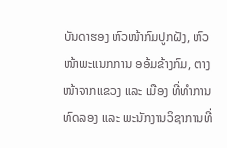ບັນດາຮອງ ຫົວໜ້າກົມປູກຝັງ, ຫົວໜ້າພະແນກການ ອອ້ມຂ້າງກົມ, ຕາງໜ້າຈາກແຂວງ ແລະ ເມືອງ ທີ່ທຳການ ທົດລອງ ແລະ ພະນັກງານວິຊາການທີ່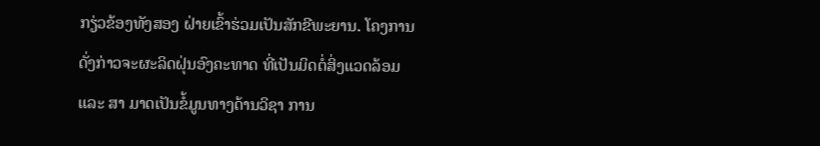ກຽ່ວຂ້ອງທັງສອງ ຝ່າຍເຂົ້າຮ່ວມເປັນສັກຂີພະຍານ. ໂຄງການ ດັ່ງກ່າວຈະຜະລິດຝຸ່ນອົງຄະທາດ ທີ່ເປັນມິດຕໍ່ສິ່ງແວດລ້ອມ ແລະ ສາ ມາດເປັນຂໍ້ມູນທາງດ້ານວິຊາ ການ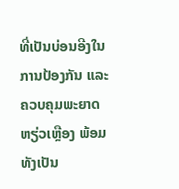ທີ່ເປັນບ່ອນອີງໃນການປ້ອງກັນ ແລະ ຄວບຄຸມພະຍາດຫຽ່ວເຫຼືອງ ພ້ອມທັງເປັນ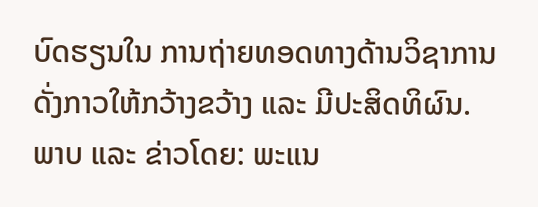ບົດຮຽນໃນ ການຖ່າຍທອດທາງດ້ານວິຊາການດັ່ງກາວໃຫ້ກວ້າງຂວ້າງ ແລະ ມີປະສິດທິຜົນ.
ພາບ ແລະ ຂ່າວໂດຍ: ພະແນ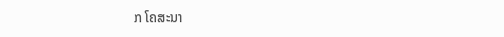ກ ໂຄສະນາ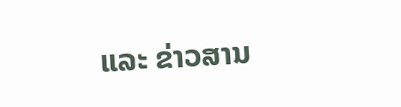ແລະ ຂ່າວສານ